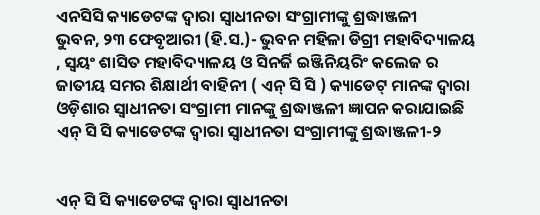ଏନସିସି କ୍ୟାଡେଟଙ୍କ ଦ୍ଵାରା ସ୍ଵାଧୀନତା ସଂଗ୍ରାମୀଙ୍କୁ ଶ୍ରଦ୍ଧାଞ୍ଜଳୀ
ଭୁବନ, ୨୩ ଫେବୃଆରୀ (ହି.ସ.)- ଭୁବନ ମହିଳା ଡିଗ୍ରୀ ମହାବିଦ୍ୟାଳୟ , ସ୍ଵୟଂ ଶାସିତ ମହାବିଦ୍ୟାଳୟ ଓ ସିନର୍ଜି ଇଞ୍ଜିନିୟରିଂ କଲେଜ ର ଜାତୀୟ ସମର ଶିକ୍ଷାର୍ଥୀ ବାହିନୀ ( ଏନ୍ ସି ସି ) କ୍ୟାଡେଟ୍ ମାନଙ୍କ ଦ୍ଵାରା ଓଡ଼ିଶାର ସ୍ଵାଧୀନତା ସଂଗ୍ରାମୀ ମାନଙ୍କୁ ଶ୍ରଦ୍ଧାଞ୍ଜଳୀ ଜ୍ଞାପନ କରାଯାଇଛି
ଏନ୍ ସି ସି କ୍ୟାଡେଟଙ୍କ ଦ୍ଵାରା ସ୍ଵାଧୀନତା ସଂଗ୍ରାମୀଙ୍କୁ ଶ୍ରଦ୍ଧାଞ୍ଜଳୀ-୨


ଏନ୍ ସି ସି କ୍ୟାଡେଟଙ୍କ ଦ୍ଵାରା ସ୍ଵାଧୀନତା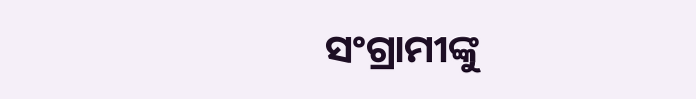ସଂଗ୍ରାମୀଙ୍କୁ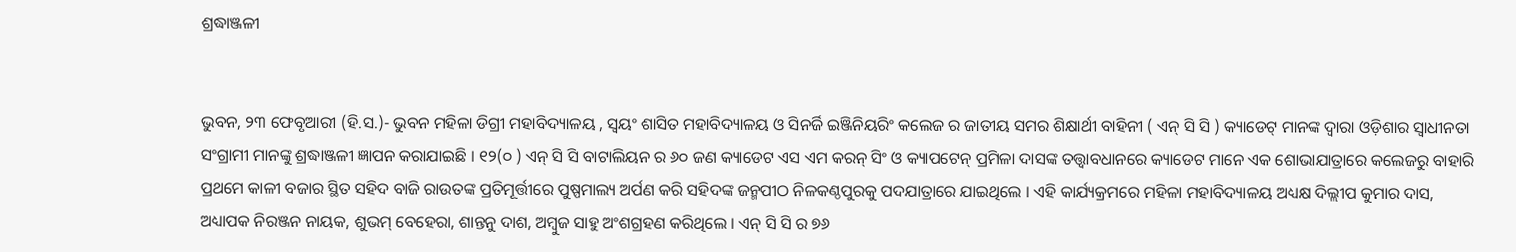ଶ୍ରଦ୍ଧାଞ୍ଜଳୀ


ଭୁବନ, ୨୩ ଫେବୃଆରୀ (ହି.ସ.)- ଭୁବନ ମହିଳା ଡିଗ୍ରୀ ମହାବିଦ୍ୟାଳୟ , ସ୍ଵୟଂ ଶାସିତ ମହାବିଦ୍ୟାଳୟ ଓ ସିନର୍ଜି ଇଞ୍ଜିନିୟରିଂ କଲେଜ ର ଜାତୀୟ ସମର ଶିକ୍ଷାର୍ଥୀ ବାହିନୀ ( ଏନ୍ ସି ସି ) କ୍ୟାଡେଟ୍ ମାନଙ୍କ ଦ୍ଵାରା ଓଡ଼ିଶାର ସ୍ଵାଧୀନତା ସଂଗ୍ରାମୀ ମାନଙ୍କୁ ଶ୍ରଦ୍ଧାଞ୍ଜଳୀ ଜ୍ଞାପନ କରାଯାଇଛି । ୧୨(୦ ) ଏନ୍ ସି ସି ବାଟାଲିୟନ ର ୬୦ ଜଣ କ୍ୟାଡେଟ ଏସ ଏମ କରନ୍ ସିଂ ଓ କ୍ୟାପଟେନ୍ ପ୍ରମିଳା ଦାସଙ୍କ ତତ୍ତ୍ଵାବଧାନରେ କ୍ୟାଡେଟ ମାନେ ଏକ ଶୋଭାଯାତ୍ରାରେ କଲେଜରୁ ବାହାରି ପ୍ରଥମେ କାଳୀ ବଜାର ସ୍ଥିତ ସହିଦ ବାଜି ରାଉତଙ୍କ ପ୍ରତିମୂର୍ତ୍ତୀରେ ପୁଷ୍ପମାଲ୍ୟ ଅର୍ପଣ କରି ସହିଦଙ୍କ ଜନ୍ମପୀଠ ନିଳକଣ୍ଠପୁରକୁ ପଦଯାତ୍ରାରେ ଯାଇଥିଲେ । ଏହି କାର୍ଯ୍ୟକ୍ରମରେ ମହିଳା ମହାବିଦ୍ୟାଳୟ ଅଧ୍ୟକ୍ଷ ଦିଲ୍ଲୀପ କୁମାର ଦାସ, ଅଧ୍ୟାପକ ନିରଞ୍ଜନ ନାୟକ, ଶୁଭମ୍ ବେହେରା, ଶାନ୍ତନୁ ଦାଶ, ଅମ୍ବୁଜ ସାହୁ ଅଂଶଗ୍ରହଣ କରିଥିଲେ । ଏନ୍ ସି ସି ର ୭୬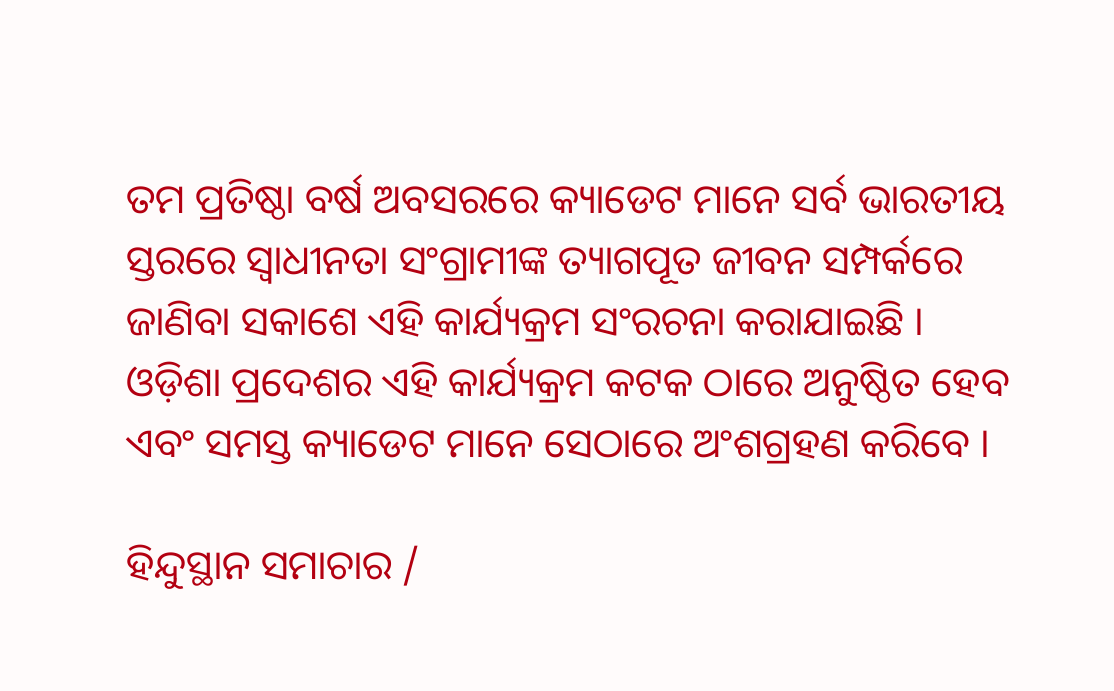ତମ ପ୍ରତିଷ୍ଠା ବର୍ଷ ଅବସରରେ କ୍ୟାଡେଟ ମାନେ ସର୍ବ ଭାରତୀୟ ସ୍ତରରେ ସ୍ଵାଧୀନତା ସଂଗ୍ରାମୀଙ୍କ ତ୍ୟାଗପୂତ ଜୀବନ ସମ୍ପର୍କରେ ଜାଣିବା ସକାଶେ ଏହି କାର୍ଯ୍ୟକ୍ରମ ସଂରଚନା କରାଯାଇଛି । ଓଡ଼ିଶା ପ୍ରଦେଶର ଏହି କାର୍ଯ୍ୟକ୍ରମ କଟକ ଠାରେ ଅନୁଷ୍ଠିତ ହେବ ଏବଂ ସମସ୍ତ କ୍ୟାଡେଟ ମାନେ ସେଠାରେ ଅଂଶଗ୍ରହଣ କରିବେ ।

ହିନ୍ଦୁସ୍ଥାନ ସମାଚାର /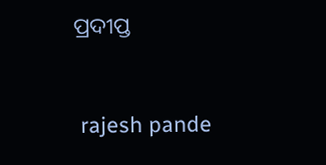ପ୍ରଦୀପ୍ତ


 rajesh pande